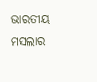ଭାରତୀୟ ମସଲାର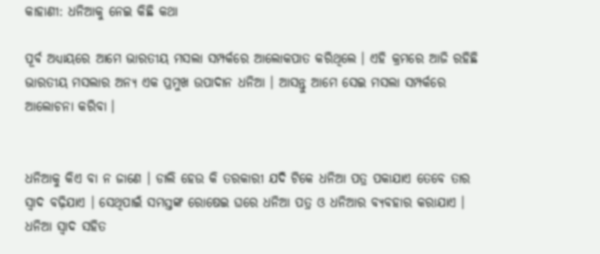କାହାଣୀ: ଧନିଆକୁ ନେଇ କିଛି କଥା

ପୂର୍ବ ଅଧ୍ୟାୟରେ ଆମେ ଭାରତୀୟ ମସଲା ସମ୍ପର୍କରେ ଆଲୋକପାତ କରିଥିଲେ । ଏହି କ୍ରମରେ ଆଜି ରହିଛି ଭାରତୀୟ ମସଲାର ଅନ୍ୟ ଏକ ପ୍ରମୁଖ ଉପାଦାନ ଧନିଆ । ଆସନ୍ତୁ ଆମେ ସେଇ ମସଲା ସମ୍ପର୍କରେ ଆଲୋଚନା କରିବା ।


ଧନିଆକୁ କିଏ ବା ନ ଜାଣେ । ଡାଲି ହେଉ କି ତରକାରୀ ଯଦି ଟିକେ ଧନିଆ ପତ୍ର ପକାଯାଏ ତେବେ ତାର ସ୍ୱାଦ ବଢ଼ିଯାଏ । ସେଥିପାଇଁ ସମସ୍ତଙ୍କ ରୋଷେଇ ଘରେ ଧନିଆ ପତ୍ର ଓ ଧନିଆର ବ୍ୟବହାର କରାଯାଏ । ଧନିଆ ସ୍ୱାଦ ସହିତ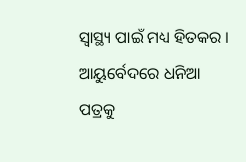ସ୍ୱାସ୍ଥ୍ୟ ପାଇଁ ମଧ୍ୟ ହିତକର । ଆୟୁର୍ବେଦରେ ଧନିଆ ପତ୍ରକୁ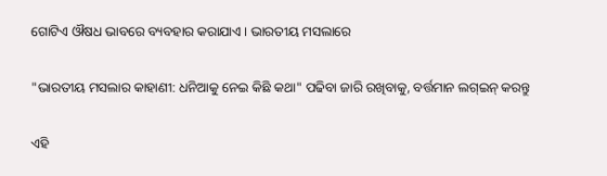ଗୋଟିଏ ଔଷଧ ଭାବରେ ବ୍ୟବହାର କରାଯାଏ । ଭାରତୀୟ ମସଲାରେ

"ଭାରତୀୟ ମସଲାର କାହାଣୀ: ଧନିଆକୁ ନେଇ କିଛି କଥା" ପଢିବା ଜାରି ରଖିବାକୁ, ବର୍ତ୍ତମାନ ଲଗ୍ଇନ୍ କରନ୍ତୁ

ଏହି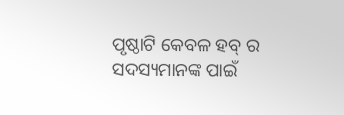ପୃଷ୍ଠାଟି କେବଳ ହବ୍ ର ସଦସ୍ୟମାନଙ୍କ ପାଇଁ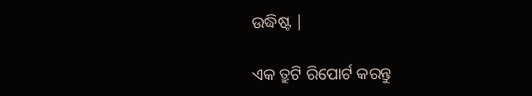ଉଦ୍ଧିଷ୍ଟ |

ଏକ ତ୍ରୁଟି ରିପୋର୍ଟ କରନ୍ତୁ